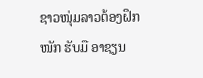ຊາວໜຸ່ມລາວຕ້ອງຝຶກໜັກ ຮັບມື ອາຊຽນ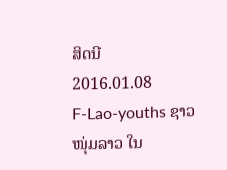ສິດນີ
2016.01.08
F-Lao-youths ຊາວໜຸ່ມລາວ ໃນ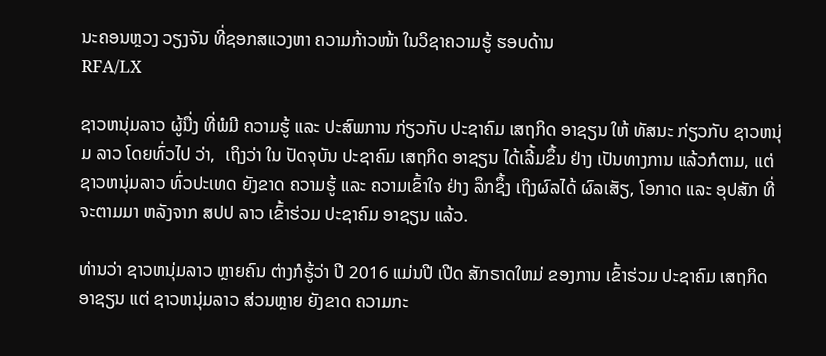ນະຄອນຫຼວງ ວຽງຈັນ ທີ່ຊອກສແວງຫາ ຄວາມກ້າວໜ້າ ໃນວິຊາຄວາມຮູ້ ຮອບດ້ານ
RFA/LX

ຊາວຫນຸ່ມລາວ ຜູ້ນື່ງ ທີ່ພໍມີ ຄວາມຮູ້ ແລະ ປະສົພການ ກ່ຽວກັບ ປະຊາຄົມ ເສຖກິດ ອາຊຽນ ໃຫ້ ທັສນະ ກ່ຽວກັບ ຊາວຫນຸ່ມ ລາວ ໂດຍທົ່ວໄປ ວ່າ,  ເຖິງວ່າ ໃນ ປັດຈຸບັນ ປະຊາຄົມ ເສຖກິດ ອາຊຽນ ໄດ້ເລີ້ມຂຶ້ນ ຢ່າງ ເປັນທາງການ ແລ້ວກໍຕາມ, ແຕ່ ຊາວຫນຸ່ມລາວ ທົ່ວປະເທດ ຍັງຂາດ ຄວາມຮູ້ ແລະ ຄວາມເຂົ້າໃຈ ຢ່າງ ລຶກຊຶ້ງ ເຖິງຜົລໄດ້ ຜົລເສັຽ, ໂອກາດ ແລະ ອຸປສັກ ທີ່ ຈະຕາມມາ ຫລັງຈາກ ສປປ ລາວ ເຂົ້າຮ່ວມ ປະຊາຄົມ ອາຊຽນ ແລ້ວ.

ທ່ານວ່າ ຊາວຫນຸ່ມລາວ ຫຼາຍຄົນ ຕ່າງກໍຮູ້ວ່າ ປີ 2016 ແມ່ນປີ ເປີດ ສັກຣາດໃຫມ່ ຂອງການ ເຂົ້າຮ່ວມ ປະຊາຄົມ ເສຖກິດ ອາຊຽນ ແຕ່ ຊາວຫນຸ່ມລາວ ສ່ວນຫຼາຍ ຍັງຂາດ ຄວາມກະ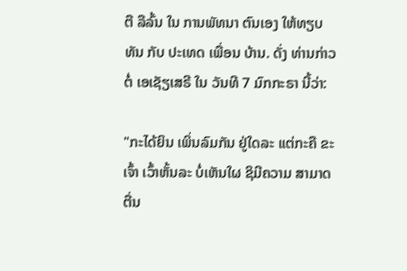ຕື ລືລົ້ນ ໃນ ການພັທນາ ຕົນເອງ ໃຫ້ທຽບທັນ ກັບ ປະເທດ ເພື່ອນ ບ້ານ. ດັ່ງ ທ່ານກ່າວຕໍ່ ເອເຊັຽເສຣີ ໃນ ວັນທີ 7 ມົກກະຣາ ນີ້ວ່າ:

"ກະໄດ້ຍິນ ເພິ່ນລົມກັນ ຢູ່ໃດລະ ແຕ່ກະຄື ຂະເຈົ້າ ເວົ້າຫັ້ນລະ ບໍ່ເຫັນໃຜ ຊິມີຄວາມ ສາມາດ ຕື່ນ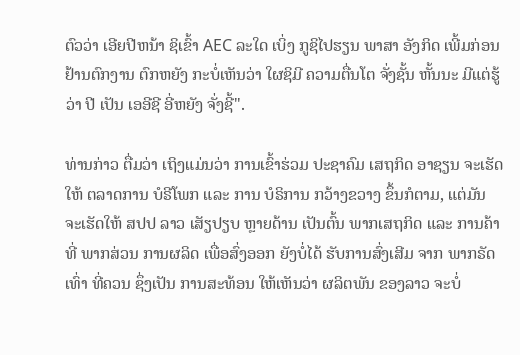ຕົວວ່າ ເອີຍປີຫນ້າ ຊິເຂົ້າ AEC ລະໃດ ເບິ່ງ ກູຊິໄປຮຽນ ພາສາ ອັງກິດ ເພີ້ມກ່ອນ ຢ້ານຕົກງານ ຕົກຫຍັງ ກະບໍ່ເຫັນວ່າ ໃຜຊິມີ ຄວາມຕື່ນໂຕ ຈັ່ງຊັ້ນ ຫັ້ນນະ ມີແຕ່ຮູ້ວ່າ ປີ ເປັນ ເອອີຊີ ອີ່ຫຍັງ ຈັ່ງຊີ້".

ທ່ານກ່າວ ຕື່ມວ່າ ເຖິງແມ່ນວ່າ ການເຂົ້າຮ່ວມ ປະຊາຄົມ ເສຖກິດ ອາຊຽນ ຈະເຮັດໃຫ້ ຕລາດການ ບໍຣີໂພກ ແລະ ການ ບໍຣິການ ກວ້າງຂວາງ ຂຶ້ນກໍຕາມ, ແຕ່ມັນ ຈະເຮັດໃຫ້ ສປປ ລາວ ເສັຽປຽບ ຫຼາຍດ້ານ ເປັນຕົ້ນ ພາກເສຖກິດ ແລະ ການຄ້າ ທີ່ ພາກສ່ວນ ການຜລິດ ເພື່ອສົ່ງອອກ ຍັງບໍ່ໄດ້ ຮັບການສົ່ງເສີມ ຈາກ ພາກຣັດ ເທົ່າ ທີ່ຄວນ ຊຶ່ງເປັນ ການສະທ້ອນ ໃຫ້ເຫັນວ່າ ຜລິຕພັນ ຂອງລາວ ຈະບໍ່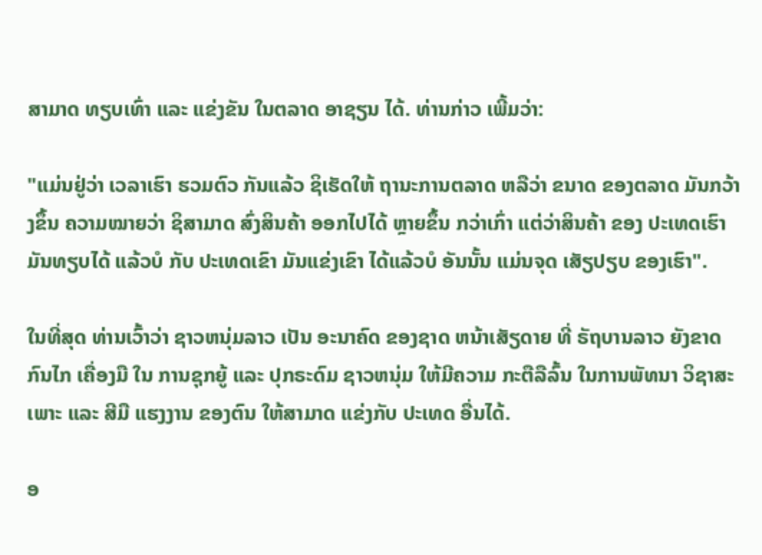ສາມາດ ທຽບເທົ່າ ແລະ ແຂ່ງຂັນ ໃນຕລາດ ອາຊຽນ ໄດ້. ທ່ານກ່າວ ເພີ້ມວ່າ:

"ແມ່ນຢູ່ວ່າ ເວລາເຮົາ ຮວມຕົວ ກັນແລ້ວ ຊິເຮັດໃຫ້ ຖານະການຕລາດ ຫລືວ່າ ຂນາດ ຂອງຕລາດ ມັນກວ້າງຂຶ້ນ ຄວາມໝາຍວ່າ ຊິສາມາດ ສົ່ງສິນຄ້າ ອອກໄປໄດ້ ຫຼາຍຂຶ້ນ ກວ່າເກົ່າ ແຕ່ວ່າສິນຄ້າ ຂອງ ປະເທດເຮົາ ມັນທຽບໄດ້ ແລ້ວບໍ ກັບ ປະເທດເຂົາ ມັນແຂ່ງເຂົາ ໄດ້ແລ້ວບໍ ອັນນັ້ນ ແມ່ນຈຸດ ເສັຽປຽບ ຂອງເຮົາ".

ໃນທີ່ສຸດ ທ່ານເວົ້າວ່າ ຊາວຫນຸ່ມລາວ ເປັນ ອະນາຄົດ ຂອງຊາດ ຫນ້າເສັຽດາຍ ທີ່ ຣັຖບານລາວ ຍັງຂາດກົນໄກ ເຄື່ອງມື ໃນ ການຊຸກຍູ້ ແລະ ປຸກຣະດົມ ຊາວຫນຸ່ມ ໃຫ້ມີຄວາມ ກະຕືລືລົ້ນ ໃນການພັທນາ ວິຊາສະເພາະ ແລະ ສີມື ແຮງງານ ຂອງຕົນ ໃຫ້ສາມາດ ແຂ່ງກັບ ປະເທດ ອື່ນໄດ້.

ອ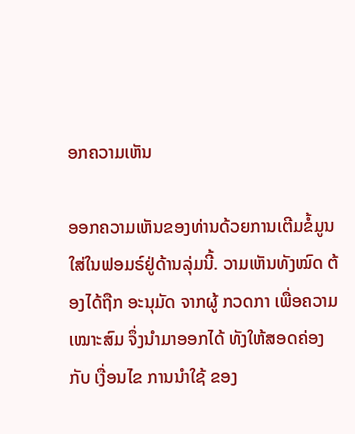ອກຄວາມເຫັນ

ອອກຄວາມເຫັນຂອງທ່ານດ້ວຍການເຕີມຂໍ້ມູນໃສ່ໃນຟອມຣ໌ຢູ່ດ້ານລຸ່ມນີ້. ວາມເຫັນທັງໝົດ ຕ້ອງໄດ້ຖືກ ອະນຸມັດ ຈາກຜູ້ ກວດກາ ເພື່ອຄວາມເໝາະສົມ ຈຶ່ງນໍາມາອອກໄດ້ ທັງໃຫ້ສອດຄ່ອງ ກັບ ເງື່ອນໄຂ ການນຳໃຊ້ ຂອງ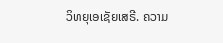ວິທຍຸເອເຊັຍເສຣີ. ຄວາມ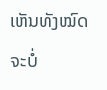ເຫັນທັງໝົດ ຈະບໍ່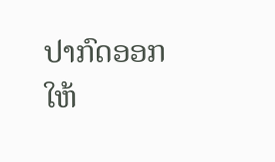ປາກົດອອກ ໃຫ້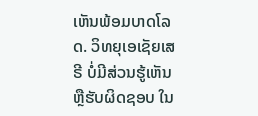ເຫັນພ້ອມບາດໂລດ. ວິທຍຸເອເຊັຍເສຣີ ບໍ່ມີສ່ວນຮູ້ເຫັນ ຫຼືຮັບຜິດຊອບ ໃນ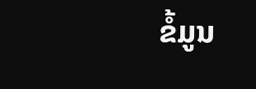ຂໍ້ມູນ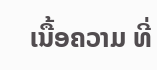ເນື້ອຄວາມ ທີ່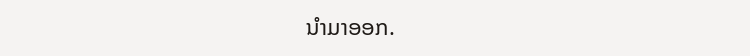ນໍາມາອອກ.